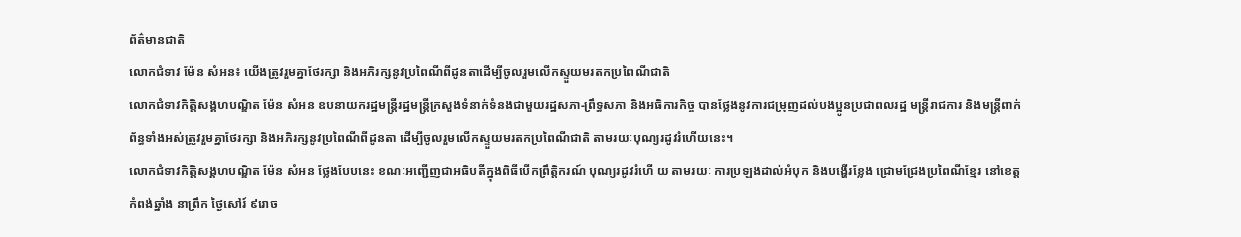ព័ត៌មានជាតិ
លោកជំទាវ ម៉ែន សំអន៖ យើងត្រូវរួមគ្នាថែរក្សា និងអភិរក្សនូវប្រពៃណីពីដូនតាដេីម្បីចូលរួមលេីកស្ទួយមរតកប្រពៃណីជាតិ
លោកជំទាវកិត្តិសង្គហបណ្ឌិត ម៉ែន សំអន ឧបនាយករដ្ឋមន្រ្តីរដ្ឋមន្រ្ដីក្រសួងទំនាក់ទំនងជាមួយរដ្ឋសភា-ព្រឹទ្ធសភា និងអធិការកិច្ច បានថ្លែងនូវការជម្រុញដល់បងប្អូនប្រជាពលរដ្ឋ មន្ត្រីរាជការ និងមន្ត្រីពាក់ព័ន្ធទាំងអស់ត្រូវរួមគ្នាថែរក្សា និងអភិរក្សនូវប្រពៃណីពីដូនតា ដេីម្បីចូលរួមលេីកស្ទួយមរតកប្រពៃណីជាតិ តាមរយៈបុណ្យរដូវរំហើយនេះ។
លោកជំទាវកិត្តិសង្គហបណ្ឌិត ម៉ែន សំអន ថ្លែងបែបនេះ ខណៈអញ្ជេីញជាអធិបតីក្នុងពិធីបេីកព្រឹត្តិករណ៍ បុណ្យរដូវរំហេី យ តាមរយៈ ការប្រឡងដាល់អំបុក និងបង្ហើរខ្លែង ជ្រោមជ្រែងប្រពៃណីខ្មែរ នៅខេត្ដកំពង់ឆ្នាំង នាព្រឹក ថ្ងៃសៅរ៍ ៩រោច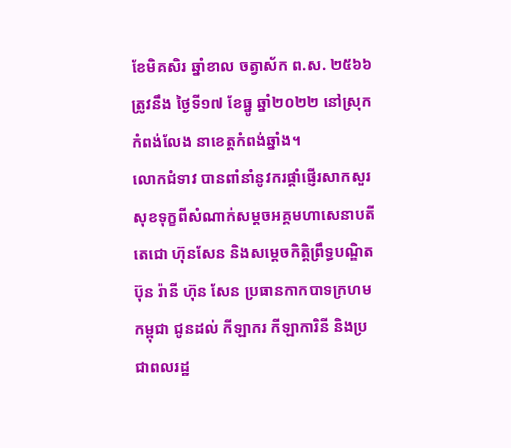ខែមិគសិរ ឆ្នាំខាល ចត្វាស័ក ព.ស. ២៥៦៦ ត្រូវនឹង ថ្ងៃទី១៧ ខែធ្នូ ឆ្នាំ២០២២ នៅស្រុកកំពង់លែង នាខេត្តកំពង់ឆ្នាំង។
លោកជំទាវ បានពាំនាំនូវករផ្តាំផ្ញេីរសាកសួរសុខទុក្ខពីសំណាក់សម្តចអគ្គមហាសេនាបតីតេជោ ហ៊ុនសែន និងសម្តេចកិត្តិព្រឹទ្ធបណ្ឌិត ប៊ុន រ៉ានី ហ៊ុន សែន ប្រធានកាកបាទក្រហមកម្ពុជា ជូនដល់ កីឡាករ កីឡាការិនី និងប្រជាពលរដ្ឋ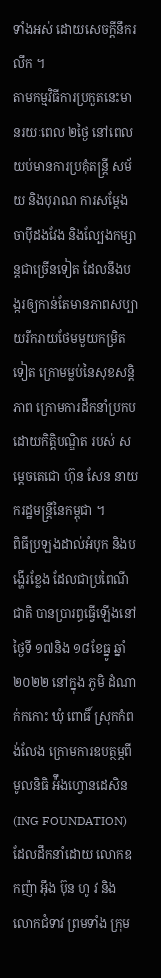ទាំងអស់ ដោយសេចក្តីនឹករលឹក ។
តាមកម្មវិធីការប្រកួតនេះមានរយៈពេល ២ថ្ងៃ នៅពេលយប់មានការប្រគុំតន្ត្រី សម័យ និងបុរាណ ការសម្តែងចាប៉ីដងវែង និងល្បែងកម្សាន្តជាច្រេីនទៀត ដែលនឹងបង្ករឲ្យកាន់តែមានភាពសប្បាយរីករាយថែមមួយកម្រិតទៀត ក្រោមម្លប់នៃសុខសន្តិភាព ក្រោមការដឹកនាំប្រកបដោយកិត្តិបណ្ឌិត របស់ សម្តេចតេជោ ហ៊ុន សែន នាយករដ្ឋមន្រ្តីនៃកម្ពុជា ។
ពិធីប្រឡងដាល់អំបុក និងបង្ហេីរខ្លែង ដែលជាប្រពៃណីជាតិ បានប្រារព្ធធ្វេីឡើងនៅថ្ងៃទី ១៧និង ១៨ខែធ្នូ ឆ្នាំ ២០២២ នៅក្នុង ភូមិ ដំណាក់កកោះ ឃុំ ពោធិ៍ ស្រុកកំពង់លែង ក្រោមការឧបត្ថម្ភពីមូលនិធិ អ៉ឹងហ្វោនដេសិន (ING FOUNDATION) ដែលដឹកនាំដោយ លោកឧកញ៉ា អ៊ឹង ប៊ុន ហូ វ និង លោកជំទាវ ព្រមទាំង ក្រុម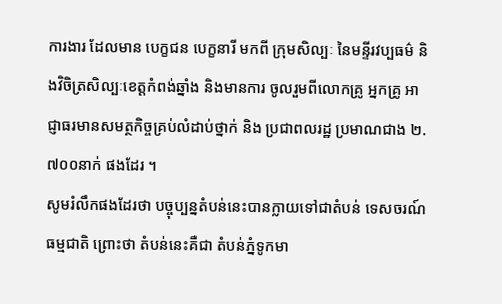ការងារ ដែលមាន បេក្ខជន បេក្ខនារី មកពី ក្រុមសិល្បៈ នៃមន្ទីរវប្បធម៌ និងវិចិត្រសិល្បៈខេត្តកំពង់ឆ្នាំង និងមានការ ចូលរួមពីលោកគ្រូ អ្នកគ្រូ អាជ្ញាធរមានសមត្ថកិច្ចគ្រប់លំដាប់ថ្នាក់ និង ប្រជាពលរដ្ឋ ប្រមាណជាង ២.៧០០នាក់ ផងដែរ ។
សូមរំលឹកផងដែរថា បច្ចុប្បន្នតំបន់នេះបានក្លាយទៅជាតំបន់ ទេសចរណ៍ធម្មជាតិ ព្រោះថា តំបន់នេះគឺជា តំបន់ភ្នំទូកមា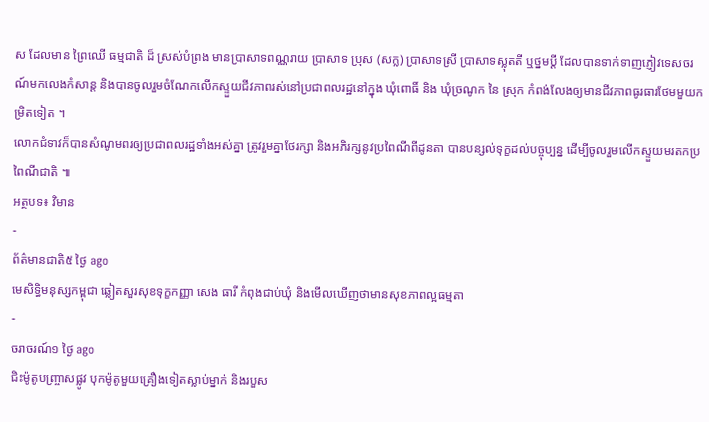ស ដែលមាន ព្រៃឈើ ធម្មជាតិ ដ៏ ស្រស់បំព្រង មានប្រាសាទពណ្ណរាយ ប្រាសាទ ប្រុស (សក្ល) ប្រាសាទស្រី ប្រាសាទស្លុតតី ឬថ្នមប្តី ដែលបានទាក់ទាញភ្ញៀវទេសចរណ៍មកលេងកំសាន្ត និងបានចូលរួមចំណែកលើកស្ទួយជីវភាពរស់នៅប្រជាពលរដ្ឋនៅក្នុង ឃុំពោធិ៍ និង ឃុំច្រណូក នៃ ស្រុក កំពង់លែងឲ្យមានជីវភាពធូរធារថែមមួយកម្រិតទៀត ។
លោកជំទាវក៏បានសំណូមពរឲ្យប្រជាពលរដ្ឋទាំងអស់គ្នា ត្រូវរួមគ្នាថែរក្សា និងអភិរក្សនូវប្រពៃណីពីដូនតា បានបន្សល់ទុក្ខដល់បច្ចុប្បន្ន ដេីម្បីចូលរួមលេីកស្ទួយមរតកប្រពៃណីជាតិ ៕
អត្ថបទ៖ វិមាន
-
ព័ត៌មានជាតិ៥ ថ្ងៃ ago
មេសិទ្ធិមនុស្សកម្ពុជា ឆ្លៀតសួរសុខទុក្ខកញ្ញា សេង ធារី កំពុងជាប់ឃុំ និងមើលឃើញថាមានសុខភាពល្អធម្មតា
-
ចរាចរណ៍១ ថ្ងៃ ago
ជិះម៉ូតូបញ្ច្រាសផ្លូវ បុកម៉ូតូមួយគ្រឿងទៀតស្លាប់ម្នាក់ និងរបួស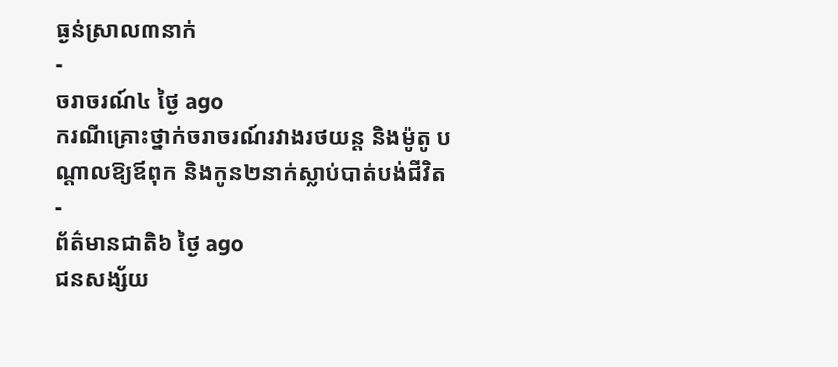ធ្ងន់ស្រាល៣នាក់
-
ចរាចរណ៍៤ ថ្ងៃ ago
ករណីគ្រោះថ្នាក់ចរាចរណ៍រវាងរថយន្ត និងម៉ូតូ បណ្ដាលឱ្យឪពុក និងកូន២នាក់ស្លាប់បាត់បង់ជីវិត
-
ព័ត៌មានជាតិ៦ ថ្ងៃ ago
ជនសង្ស័យ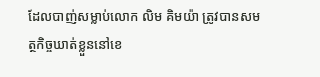ដែលបាញ់សម្លាប់លោក លិម គិមយ៉ា ត្រូវបានសមត្ថកិច្ចឃាត់ខ្លួននៅខេ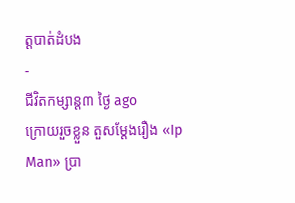ត្តបាត់ដំបង
-
ជីវិតកម្សាន្ដ៣ ថ្ងៃ ago
ក្រោយរួចខ្លួន តួសម្ដែងរឿង «Ip Man» ប្រា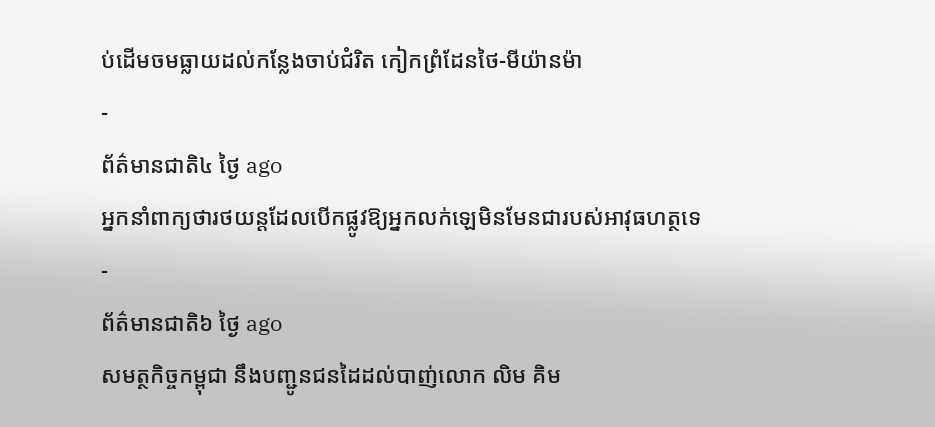ប់ដើមចមធ្លាយដល់កន្លែងចាប់ជំរិត កៀកព្រំដែនថៃ-មីយ៉ានម៉ា
-
ព័ត៌មានជាតិ៤ ថ្ងៃ ago
អ្នកនាំពាក្យថារថយន្តដែលបើកផ្លូវឱ្យអ្នកលក់ឡេមិនមែនជារបស់អាវុធហត្ថទេ
-
ព័ត៌មានជាតិ៦ ថ្ងៃ ago
សមត្ថកិច្ចកម្ពុជា នឹងបញ្ជូនជនដៃដល់បាញ់លោក លិម គិម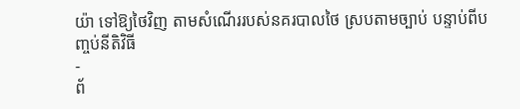យ៉ា ទៅឱ្យថៃវិញ តាមសំណើររបស់នគរបាលថៃ ស្របតាមច្បាប់ បន្ទាប់ពីបញ្ចប់នីតិវិធី
-
ព័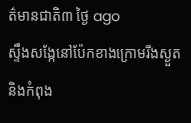ត៌មានជាតិ៣ ថ្ងៃ ago
ស្ទឹងសង្កែនៅប៉ែកខាងក្រោមរីងស្ងួត និងកំពុង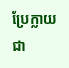ប្រែក្លាយជា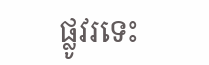ផ្លូវរទេះ